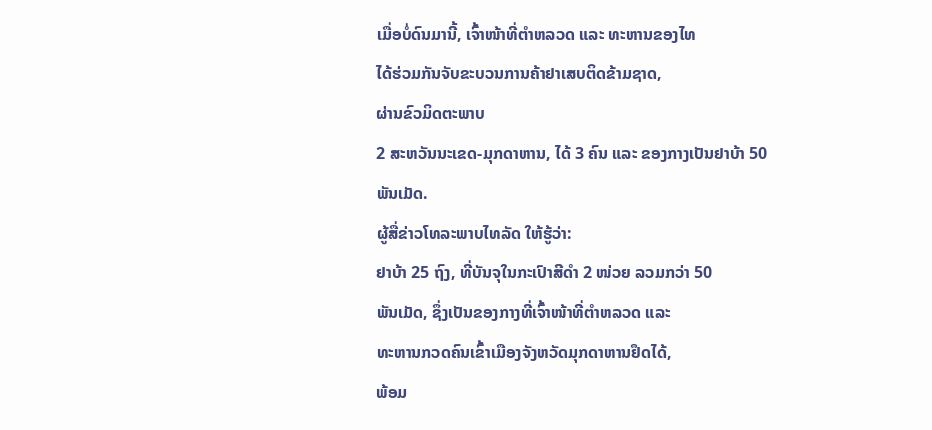ເມື່ອບໍ່ດົນມານີ້, ເຈົ້າໜ້າທີ່ຕຳຫລວດ ແລະ ທະຫານຂອງໄທ
ໄດ້ຮ່ວມກັນຈັບຂະບວນການຄ້າຢາເສບຕິດຂ້າມຊາດ,
ຜ່ານຂົວມິດຕະພາບ
2 ສະຫວັນນະເຂດ-ມຸກດາຫານ, ໄດ້ 3 ຄົນ ແລະ ຂອງກາງເປັນຢາບ້າ 50
ພັນເມັດ.
ຜູ້ສື່ຂ່າວໂທລະພາບໄທລັດ ໃຫ້ຮູ້ວ່າ:
ຢາບ້າ 25 ຖົງ, ທີ່ບັນຈຸໃນກະເປົາສີດຳ 2 ໜ່ວຍ ລວມກວ່າ 50
ພັນເມັດ, ຊຶ່ງເປັນຂອງກາງທີ່ເຈົ້າໜ້າທີ່ຕຳຫລວດ ແລະ
ທະຫານກວດຄົນເຂົ້າເມືອງຈັງຫວັດມຸກດາຫານຢຶດໄດ້,
ພ້ອມ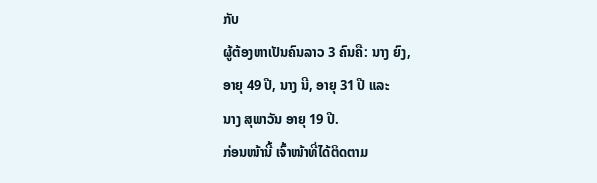ກັບ
ຜູ້ຕ້ອງຫາເປັນຄົນລາວ 3 ຄົນຄື: ນາງ ຍົງ,
ອາຍຸ 49 ປີ, ນາງ ນີ, ອາຍຸ 31 ປີ ແລະ
ນາງ ສຸພາວັນ ອາຍຸ 19 ປີ.
ກ່ອນໜ້ານີ້ ເຈົ້າໜ້າທີ່ໄດ້ຕິດຕາມ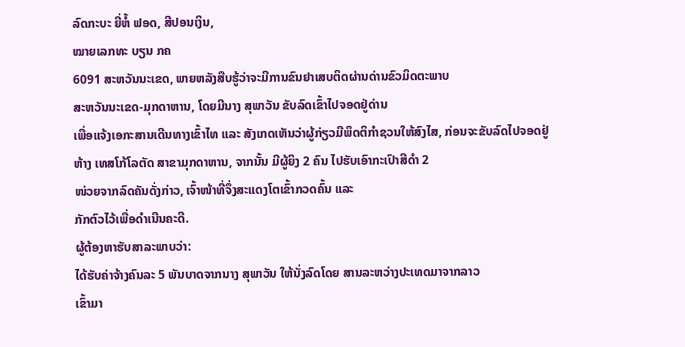ລົດກະບະ ຍີ່ຫໍ້ ຟອດ, ສີປອນເງິນ,
ໝາຍເລກທະ ບຽນ ກຄ
6091 ສະຫວັນນະເຂດ, ພາຍຫລັງສືບຮູ້ວ່າຈະມີການຂົນຢາເສບຕິດຜ່ານດ່ານຂົວມິດຕະພາບ
ສະຫວັນນະເຂດ-ມຸກດາຫານ, ໂດຍມີນາງ ສຸພາວັນ ຂັບລົດເຂົ້າໄປຈອດຢູ່ດ່ານ
ເພື່ອແຈ້ງເອກະສານເດີນທາງເຂົ້າໄທ ແລະ ສັງເກດເຫັນວ່າຜູ້ກ່ຽວມີພຶດຕິກຳຊວນໃຫ້ສົງໄສ, ກ່ອນຈະຂັບລົດໄປຈອດຢູ່ຫ້າງ ເທສໂກ້ໂລຕັດ ສາຂາມຸກດາຫານ, ຈາກນັ້ນ ມີຜູ້ຍິງ 2 ຄົນ ໄປຮັບເອົາກະເປົາສີດຳ 2
ໜ່ວຍຈາກລົດຄັນດັ່ງກ່າວ, ເຈົ້າໜ້າທີ່ຈຶ່ງສະແດງໂຕເຂົ້າກວດຄົ້ນ ແລະ
ກັກຕົວໄວ້ເພື່ອດຳເນີນຄະດີ.
ຜູ້ຕ້ອງຫາຮັບສາລະພາບວ່າ:
ໄດ້ຮັບຄ່າຈ້າງຄົນລະ 5 ພັນບາດຈາກນາງ ສຸພາວັນ ໃຫ້ນັ່ງລົດໂດຍ ສານລະຫວ່າງປະເທດມາຈາກລາວ
ເຂົ້າມາ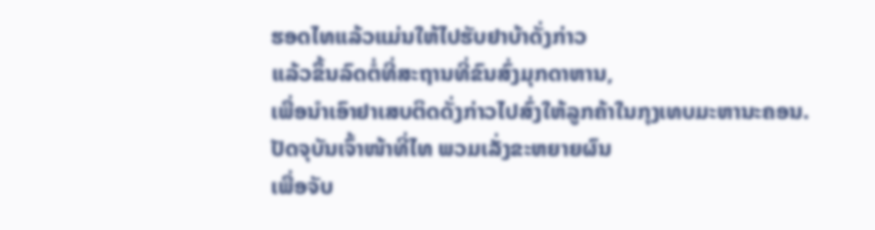ຮອດໄທແລ້ວແມ່ນໃຫ້ໄປຮັບຢາບ້າດັ່ງກ່າວ
ແລ້ວຂຶ້ນລົດຕໍ່ທີ່ສະຖານທີ່ຂົນສົ່ງມຸກດາຫານ,
ເພື່ອນຳເອົາຢາເສບຕິດດັ່ງກ່າວໄປສົ່ງໃຫ້ລູກຄ້າໃນກຸງເທບມະຫານະຄອນ.
ປັດຈຸບັນເຈົ້າໜ້າທີ່ໄທ ພວມເລັ່ງຂະຫຍາຍຜົນ
ເພື່ອຈັບ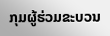ກຸມຜູ້ຮ່ວມຂະບວນ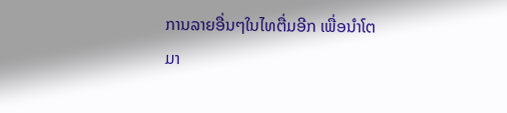ການລາຍອື່ນໆໃນໄທຕື່ມອີກ ເພື່ອນຳໂຕມາ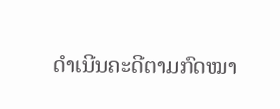ດຳເນີນຄະດີຕາມກົດໝາ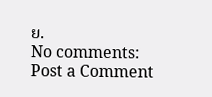ຍ.
No comments:
Post a Comment